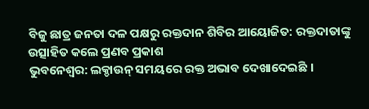ବିଜୁ ଛାତ୍ର ଜନତା ଦଳ ପକ୍ଷରୁ ରକ୍ତଦାନ ଶିବିର ଆୟୋଜିତ: ରକ୍ତଦାତାଙ୍କୁ ଉତ୍ସାହିତ କଲେ ପ୍ରଣବ ପ୍ରକାଶ
ଭୁବନେଶ୍ୱର: ଲକ୍ଡାଉନ୍ ସମୟରେ ରକ୍ତ ଅଭାବ ଦେଖାଦେଇଛି ।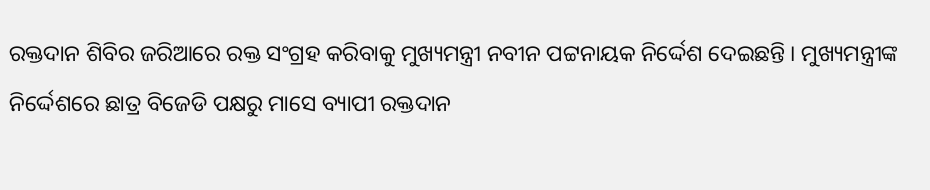ରକ୍ତଦାନ ଶିବିର ଜରିଆରେ ରକ୍ତ ସଂଗ୍ରହ କରିବାକୁ ମୁଖ୍ୟମନ୍ତ୍ରୀ ନବୀନ ପଟ୍ଟନାୟକ ନିର୍ଦ୍ଦେଶ ଦେଇଛନ୍ତି । ମୁଖ୍ୟମନ୍ତ୍ରୀଙ୍କ ନିର୍ଦ୍ଦେଶରେ ଛାତ୍ର ବିଜେଡି ପକ୍ଷରୁ ମାସେ ବ୍ୟାପୀ ରକ୍ତଦାନ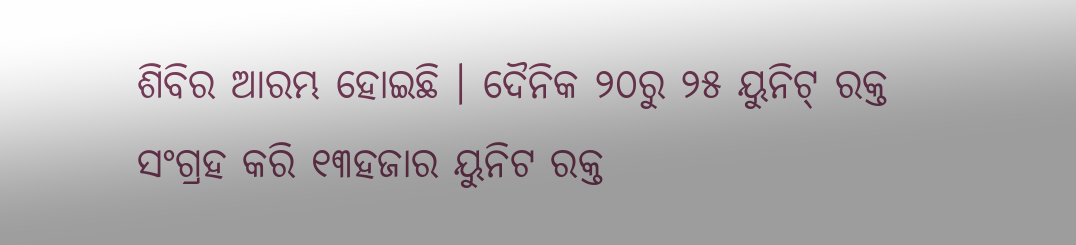ଶିବିର ଆରମ୍ଭ ହୋଇଛି । ଦୈନିକ ୨୦ରୁ ୨୫ ୟୁନିଟ୍ ରକ୍ତ ସଂଗ୍ରହ କରି ୧୩ହଜାର ୟୁନିଟ ରକ୍ତ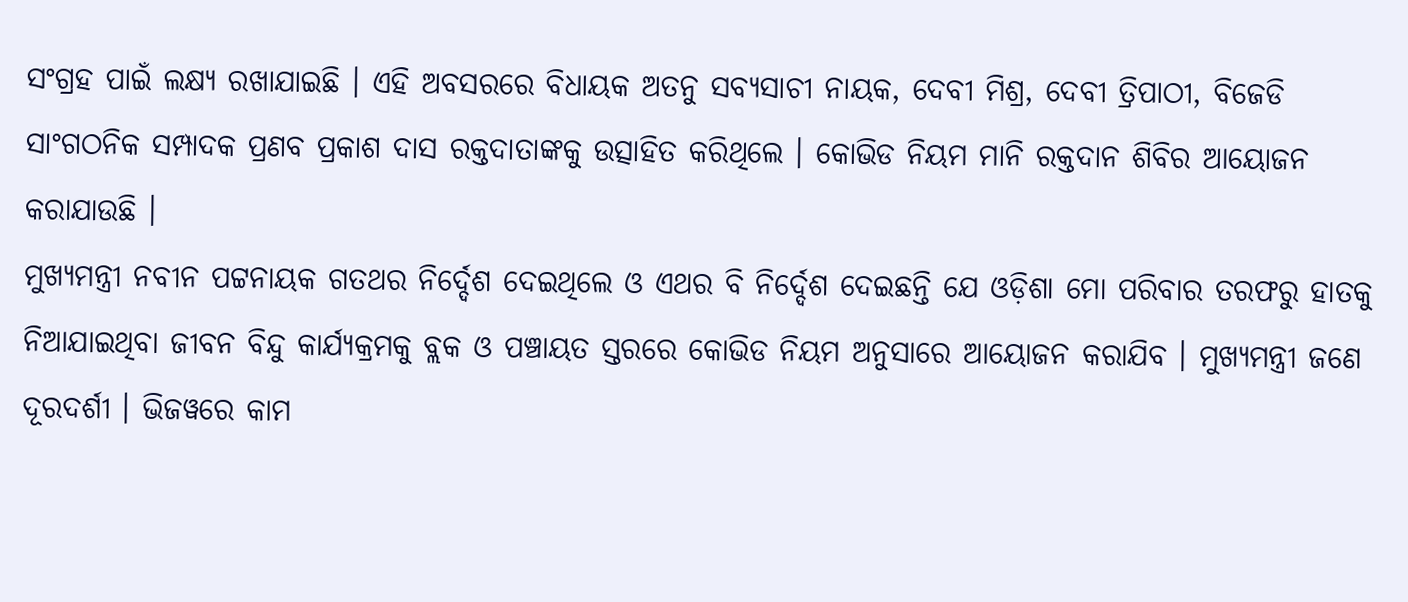ସଂଗ୍ରହ ପାଇଁ ଲକ୍ଷ୍ୟ ରଖାଯାଇଛି । ଏହି ଅବସରରେ ବିଧାୟକ ଅତନୁ ସବ୍ୟସାଚୀ ନାୟକ, ଦେବୀ ମିଶ୍ର, ଦେବୀ ତ୍ରିପାଠୀ, ବିଜେଡି ସାଂଗଠନିକ ସମ୍ପାଦକ ପ୍ରଣବ ପ୍ରକାଶ ଦାସ ରକ୍ତଦାତାଙ୍କକୁ ଉତ୍ସାହିତ କରିଥିଲେ । କୋଭିଡ ନିୟମ ମାନି ରକ୍ତଦାନ ଶିବିର ଆୟୋଜନ କରାଯାଉଛି ।
ମୁଖ୍ୟମନ୍ତ୍ରୀ ନବୀନ ପଟ୍ଟନାୟକ ଗତଥର ନିର୍ଦ୍ଦେଶ ଦେଇଥିଲେ ଓ ଏଥର ବି ନିର୍ଦ୍ଦେଶ ଦେଇଛନ୍ତି ଯେ ଓଡ଼ିଶା ମୋ ପରିବାର ତରଫରୁ ହାତକୁ ନିଆଯାଇଥିବା ଜୀବନ ବିନ୍ଦୁ କାର୍ଯ୍ୟକ୍ରମକୁ ବ୍ଲକ ଓ ପଞ୍ଚାୟତ ସ୍ତରରେ କୋଭିଡ ନିୟମ ଅନୁସାରେ ଆୟୋଜନ କରାଯିବ । ମୁଖ୍ୟମନ୍ତ୍ରୀ ଜଣେ ଦୂରଦର୍ଶୀ । ଭିଜୱରେ କାମ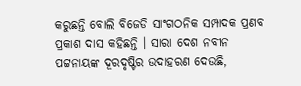କରୁଛନ୍ତି ବୋଲି ବିଜେଡି ସାଂଗଠନିକ ସମ୍ପାଦକ ପ୍ରଣବ ପ୍ରକାଶ ଦାସ କହିଛନ୍ତି । ସାରା ଦେଶ ନବୀନ ପଟ୍ଟନାୟଙ୍କ ଦୂରଦୃଷ୍ଟିର ଉଦାହରଣ ଦେଉଛି,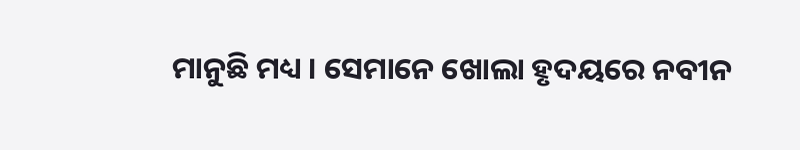ମାନୁଛି ମଧ୍ୟ । ସେମାନେ ଖୋଲା ହୃଦୟରେ ନବୀନ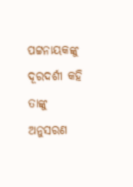ପଟ୍ଟନାୟକଙ୍କୁ ଦୂରଦର୍ଶୀ କହି ତାଙ୍କୁ ଅନୁସରଣ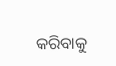କରିବାକୁ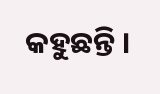କହୁଛନ୍ତି ।